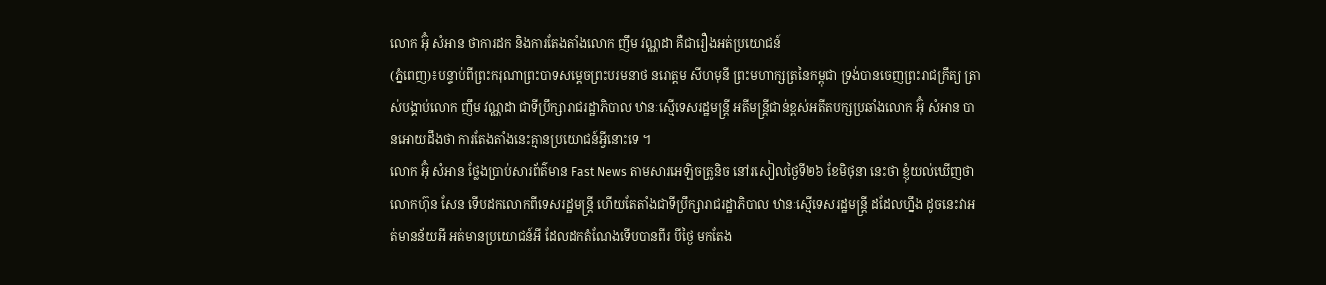លោក អ៊ុំ សំអាន ថាការដក និងការតែងតាំងលោក ញឹម វណ្ណដា គឺជារឿងអត់ប្រយោជន៍
(ភ្នំពេញ)៖បន្ទាប់ពីព្រះករុណាព្រះបាទសម្ដេចព្រះបរមនាថ នរោត្តម សីហមុនី ព្រះមហាក្សត្រនៃកម្ពុជា ទ្រង់បានចេញព្រះរាជក្រឹត្យ ត្រាស់បង្គាប់លោក ញឹម វណ្ណដា ជាទីប្រឹក្សារាជរដ្ឋាភិបាល ឋានៈស្មើទេសរដ្ឋមន្ដ្រី អតីមន្ត្រីជាន់ខ្ពស់អតីតបក្សប្រឆាំងលោក អ៊ុំ សំអាន បានអោយដឹងថា ការតែងតាំងនេះគ្មានប្រយោជន៍អ្វីនោះទេ ។
លោក អ៊ុំ សំអាន ថ្លែងប្រាប់សារព័ត៌មាន Fast News តាមសារអេឡិចត្រូនិច នៅរសៀលថ្ងៃទី២៦ ខែមិថុនា នេះថា ខ្ញុំយល់ឃើញថា លោកហ៊ុន សែន ទើបដកលោកពីទេសរដ្ឋមន្ត្រី ហើយតែតាំងជាទីប្រឹក្សារាជរដ្ឋាភិបាល ឋានៈស្មើទេសរដ្ឋមន្ដ្រី ដដែលហ្នឹង ដូចនេះវាអត់មានន័យអី អត់មានប្រយោជន៍អី ដែលដកតំណែងទើបបានពីរ បីថ្ងៃ មកតែង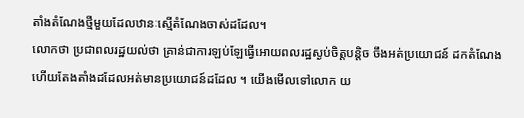តាំងតំណែងថ្មីមួយដែលឋានៈស្មើតំណែងចាស់ដដែល។
លោកថា ប្រជាពលរដ្ឋយល់ថា គ្រាន់ជាការឡប់ឡែធ្វើអោយពលរដ្ឋស្ងប់ចិត្តបន្តិច ចឹងអត់ប្រយោជន៍ ដកតំណែងហើយតែងតាំងដដែលអត់មានប្រយោជន៍ដដែល ។ យើងមើលទៅលោក យ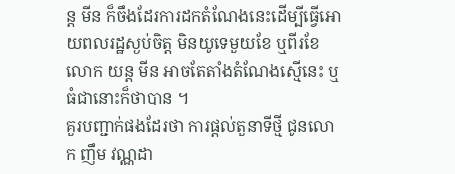ន្ត មីន ក៏ចឹងដែរការដកតំណែងនេះដើម្បីធ្វើអោយពលរដ្ឋស្ងប់ចិត្ត មិនយូទេមួយខែ ឬពីរខែលោក យន្ត មីន អាចតែតាំងតំណែងស្មើនេះ ឬធំជានោះក៏ថាបាន ។
គួរបញ្ជាក់ផងដែរថា ការផ្ដល់តួនាទីថ្មី ជូនលោក ញឹម វណ្ណដា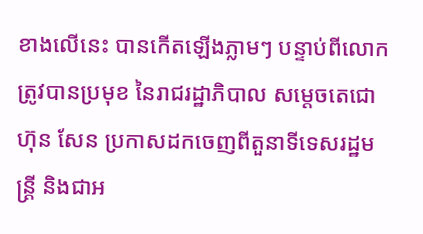ខាងលើនេះ បានកើតឡើងភ្លាមៗ បន្ទាប់ពីលោកត្រូវបានប្រមុខ នៃរាជរដ្ឋាភិបាល សម្ដេចតេជោ ហ៊ុន សែន ប្រកាសដកចេញពីតួនាទីទេសរដ្ឋមន្ដ្រី និងជាអ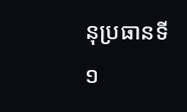នុប្រធានទី១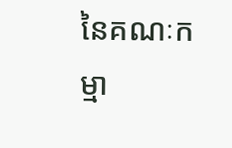នៃគណៈកម្មា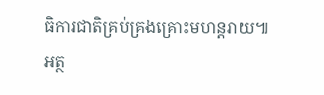ធិការជាតិគ្រប់គ្រងគ្រោះមហន្ដរាយ៕
អត្ថ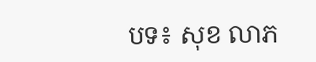បទ៖ សុខ លាភ